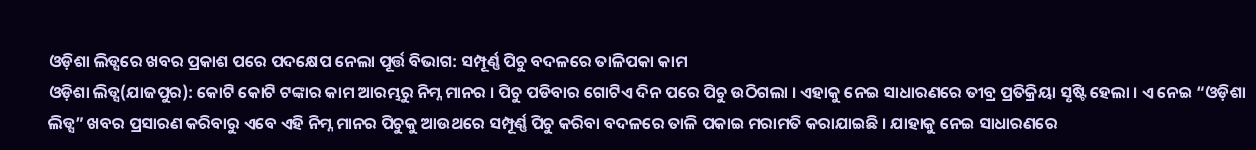ଓଡ଼ିଶା ଲିଡ୍ସରେ ଖବର ପ୍ରକାଶ ପରେ ପଦକ୍ଷେପ ନେଲା ପୂର୍ତ୍ତ ବିଭାଗ: ସମ୍ପୂର୍ଣ୍ଣ ପିଚୁ ବଦଳରେ ତାଳିପକା କାମ
ଓଡ଼ିଶା ଲିଡ୍ସ(ଯାଜପୁର): କୋଟି କୋଟି ଟଙ୍କାର କାମ ଆରମ୍ଭରୁ ନିମ୍ନ ମାନର । ପିଚୁ ପଡିବାର ଗୋଟିଏ ଦିନ ପରେ ପିଚୁ ଉଠିଗଲା । ଏହାକୁ ନେଇ ସାଧାରଣରେ ତୀବ୍ର ପ୍ରତିକ୍ରିୟା ସୃଷ୍ଟି ହେଲା । ଏ ନେଇ “ଓଡ଼ିଶା ଲିଡ୍ସ” ଖବର ପ୍ରସାରଣ କରିବାରୁ ଏବେ ଏହି ନିମ୍ନ ମାନର ପିଚୁକୁ ଆଉଥରେ ସମ୍ପୂର୍ଣ୍ଣ ପିଚୁ କରିବା ବଦଳରେ ତାଳି ପକାଇ ମରାମତି କରାଯାଇଛି । ଯାହାକୁ ନେଇ ସାଧାରଣରେ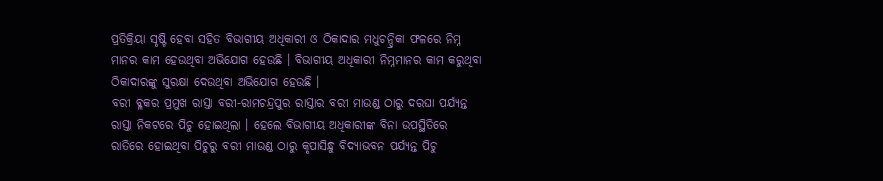ପ୍ରତିକ୍ରିୟା ସୃଷ୍ଟି ହେବା ସହିତ ବିଭାଗୀୟ ଅଧିକାରୀ ଓ ଠିକାଦାର ମଧୁଚନ୍ଦ୍ରିକା ଫଳରେ ନିମ୍ନ ମାନର କାମ ହେଉଥିବା ଅଭିଯୋଗ ହେଉଛି । ବିଭାଗୀୟ ଅଧିକାରୀ ନିମ୍ନମାନର କାମ କରୁଥିବା ଠିକାଦାରଙ୍କୁ ସୁରକ୍ଷା ଦେଉଥିବା ଅଭିଯୋଗ ହେଉଛି ।
ବରୀ ବ୍ଳକର ପ୍ରମୁଖ ରାସ୍ତା ବରୀ-ରାମଚନ୍ଦ୍ରପୁର ରାସ୍ତାର ବରୀ ମାଉଣ୍ଡ ଠାରୁ ଦରଘା ପର୍ଯ୍ୟନ୍ତ ରାସ୍ତା ନିକଟରେ ପିଚୁ ହୋଇଥିଲା । ହେଲେ ବିଭାଗୀୟ ଅଧିକାରୀଙ୍କ ବିନା ଉପସ୍ଥିତିରେ ରାତିରେ ହୋଇଥିବା ପିଚୁରୁ ବରୀ ମାଉଣ୍ଡ ଠାରୁ କୃପାସିନ୍ଧୁ ବିଦ୍ୟାଭବନ ପର୍ଯ୍ୟନ୍ତ ପିଚୁ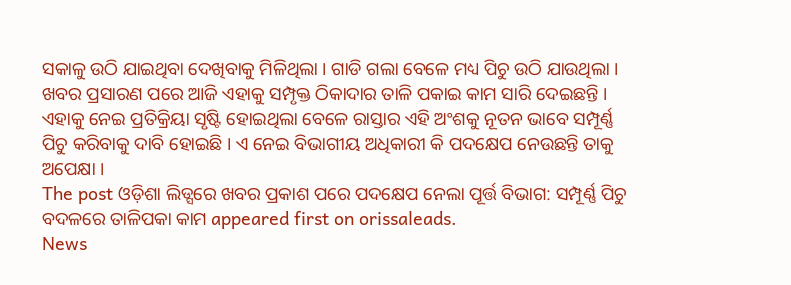ସକାଳୁ ଉଠି ଯାଇଥିବା ଦେଖିବାକୁ ମିଳିଥିଲା । ଗାଡି ଗଲା ବେଳେ ମଧ୍ୟ ପିଚୁ ଉଠି ଯାଉଥିଲା । ଖବର ପ୍ରସାରଣ ପରେ ଆଜି ଏହାକୁ ସମ୍ପୃକ୍ତ ଠିକାଦାର ତାଳି ପକାଇ କାମ ସାରି ଦେଇଛନ୍ତି । ଏହାକୁ ନେଇ ପ୍ରତିକ୍ରିୟା ସୃଷ୍ଟି ହୋଇଥିଲା ବେଳେ ରାସ୍ତାର ଏହି ଅଂଶକୁ ନୂତନ ଭାବେ ସମ୍ପୂର୍ଣ୍ଣ ପିଚୁ କରିବାକୁ ଦାବି ହୋଇଛି । ଏ ନେଇ ବିଭାଗୀୟ ଅଧିକାରୀ କି ପଦକ୍ଷେପ ନେଉଛନ୍ତି ତାକୁ ଅପେକ୍ଷା ।
The post ଓଡ଼ିଶା ଲିଡ୍ସରେ ଖବର ପ୍ରକାଶ ପରେ ପଦକ୍ଷେପ ନେଲା ପୂର୍ତ୍ତ ବିଭାଗ: ସମ୍ପୂର୍ଣ୍ଣ ପିଚୁ ବଦଳରେ ତାଳିପକା କାମ appeared first on orissaleads.
News